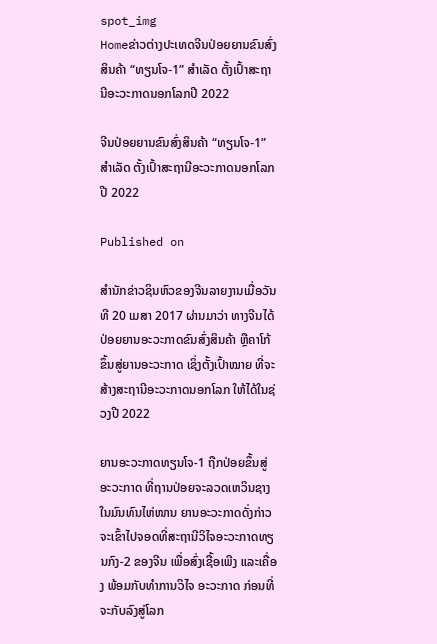spot_img
Homeຂ່າວຕ່າງປະເທດຈີນປ່ອຍຍານຂົນສົ່ງສິນຄ້າ “ທຽນໂຈ-1” ສໍາເລັດ ຕັ້ງເປົ້າສະຖານີອະວະກາດນອກໂລກປີ 2022

ຈີນປ່ອຍຍານຂົນສົ່ງສິນຄ້າ “ທຽນໂຈ-1” ສໍາເລັດ ຕັ້ງເປົ້າສະຖານີອະວະກາດນອກໂລກປີ 2022

Published on

ສຳນັກຂ່າວຊິນຫົວຂອງຈີນລາຍງານເມື່ອວັນທີ 20 ເມສາ 2017 ຜ່ານມາວ່າ ທາງຈີນໄດ້ປ່ອຍຍານອະວະກາດຂົນສົ່ງສິນຄ້າ ຫຼືຄາໂກ້ ຂຶ້ນສູ່ຍານອະວະກາດ ເຊິ່ງຕັ້ງເປົ້າໝາຍ ທີ່ຈະສ້າງສະຖານີອະວະກາດນອກໂລກ ໃຫ້ໄດ້ໃນຊ່ວງປີ 2022

ຍານອະວະກາດທຽນໂຈ-1 ຖືກປ່ອຍຂຶ້ນສູ່ອະວະກາດ ທີ່ຖານປ່ອຍຈະລວດເຫວິນຊາງ ໃນມົນທົນໄຫ່ໜານ ຍານອະວະກາດດັ່ງກ່າວ ຈະເຂົ້າໄປຈອດທີ່ສະຖານີວິໄຈອະວະກາດທຽນກົງ-2 ຂອງຈີນ ເພື່ອສົ່ງເຊື້ອເພີງ ແລະເຄື່ອງ ພ້ອມກັບທໍາການວິໄຈ ອະວະກາດ ກ່ອນທີ່ຈະກັບລົງສູ່ໂລກ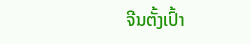ຈີນຕັ້ງເປົ້າ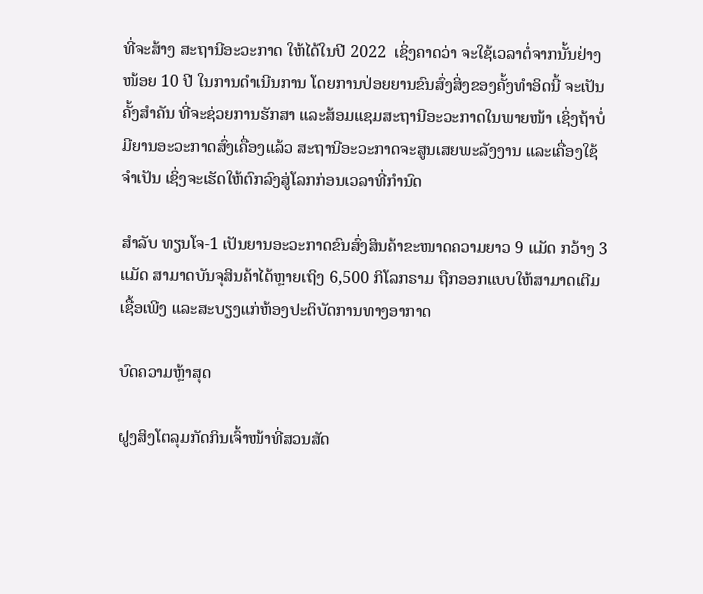ທີ່ຈະສ້າງ ສະຖານີອະວະກາດ ໃຫ້ໄດ້ໃນປີ 2022  ເຊິ່ງຄາດວ່າ ຈະໃຊ້ເວລາຕໍ່ຈາກນັ້ນຢ່າງໜ້ອຍ 10 ປີ ໃນການດຳເນີນການ ໂດຍການປ່ອຍຍານຂົນສົ່ງສິ່ງຂອງຄັ້ງທຳອິດນີ້ ຈະເປັນຄັ້ງສຳຄັນ ທີ່ຈະຊ່ວຍການຮັກສາ ແລະສ້ອມແຊມສະຖານີອະວະກາດໃນພາຍໜ້າ ເຊິ່ງຖ້າບໍ່ມີຍານອະວະກາດສົ່ງເຄື່ອງແລ້ວ ສະຖານີອະວະກາດຈະສູນເສຍພະລັງງານ ແລະເຄື່ອງໃຊ້ຈຳເປັນ ເຊິ່ງຈະເຮັດໃຫ້ຕົກລົງສູ່ໂລກກ່ອນເວລາທີ່ກຳນົດ

ສຳລັບ ທຽນໂຈ-1 ເປັນຍານອະວະກາດຂົນສົ່ງສິນຄ້າຂະໜາດຄວາມຍາວ 9 ແມັດ ກວ້າງ 3 ແມັດ ສາມາດບັນຈຸສິນຄ້າໄດ້ຫຼາຍເຖິງ 6,500 ກິໂລກຣາມ ຖືກອອກແບບໃຫ້ສາມາດເຕີມເຊື້ອເພີງ ແລະສະບຽງແກ່ຫ້ອງປະຕິບັດການທາງອາກາດ

ບົດຄວາມຫຼ້າສຸດ

ຝູງສິງໂຕລຸມກັດກິນເຈົ້າໜ້າທີ່ສວນສັດ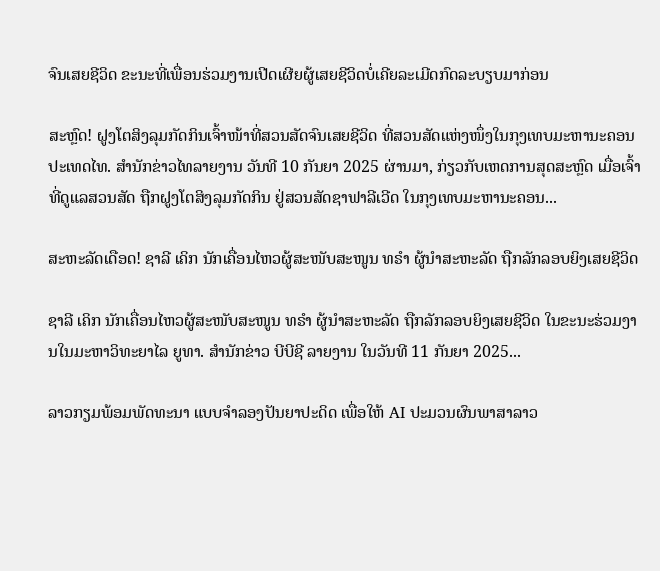ຈົນເສຍຊີວິດ ຂະນະທີ່ເພື່ອນຮ່ວມງານເປີດເຜີຍຜູ້ເສຍຊີວິດບໍ່ເຄີຍລະເມີດກົດລະບຽບມາກ່ອນ

ສະຫຼົດ! ຝູງໂຕສິງລຸມກັດກິນເຈົ້າໜ້າທີ່ສວນສັດຈົນເສຍຊີວິດ ທີ່ສວນສັດແຫ່ງໜຶ່ງໃນກຸງເທບມະຫານະຄອນ ປະເທດໄທ. ສຳນັກຂ່າວໄທລາຍງານ ວັນທີ 10 ກັນຍາ 2025 ຜ່ານມາ, ກ່ຽວກັບເຫດການສຸດສະຫຼົດ ເມື່ອເຈົ້າທີ່ດູແລສວນສັດ ຖືກຝູງໂຕສິງລຸມກັດກິນ ຢູ່ສວນສັດຊາຟາລີເວີດ ໃນກຸງເທບມະຫານະຄອນ...

ສະຫະລັດເດືອດ! ຊາລີ ເຄິກ ນັກເຄື່ອນໄຫວຜູ້ສະໜັບສະໜູນ ທຣຳ ຜູ້ນຳສະຫະລັດ ຖືກລັກລອບຍິງເສຍຊີວິດ

ຊາລີ ເຄິກ ນັກເຄື່ອນໄຫວຜູ້ສະໜັບສະໜູນ ທຣຳ ຜູ້ນຳສະຫະລັດ ຖືກລັກລອບຍິງເສຍຊີວິດ ໃນຂະນະຮ່ວມງານໃນມະຫາວິທະຍາໄລ ຍູທາ. ສຳນັກຂ່າວ ບີບີຊີ ລາຍງານ ໃນວັນທີ 11 ກັນຍາ 2025...

ລາວກຽມພ້ອມພັດທະນາ ແບບຈຳລອງປັນຍາປະດິດ ເພື່ອໃຫ້ AI ປະມວນຜົນພາສາລາວ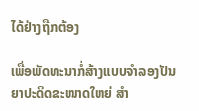ໄດ້ຢ່າງຖືກຕ້ອງ

ເພື່ອພັດທະນາກໍ່ສ້າງແບບຈໍາລອງປັນຍາປະດິດຂະໜາດໃຫຍ່ ສໍາ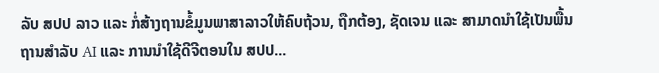ລັບ ສປປ ລາວ ແລະ ກໍ່ສ້າງຖານຂໍ້ມູນພາສາລາວໃຫ້ຄົບຖ້ວນ, ຖືກຕ້ອງ, ຊັດເຈນ ແລະ ສາມາດນໍາໃຊ້ເປັນພື້ນຖານສໍາລັບ AI ແລະ ການນໍາໃຊ້ດີຈີຕອນໃນ ສປປ...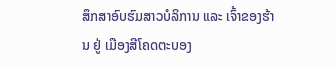ສຶກສາອົບຮົມສາວບໍລິການ ແລະ ເຈົ້າຂອງຮ້ານ ຢູ່ ເມືອງສີໂຄດຕະບອງ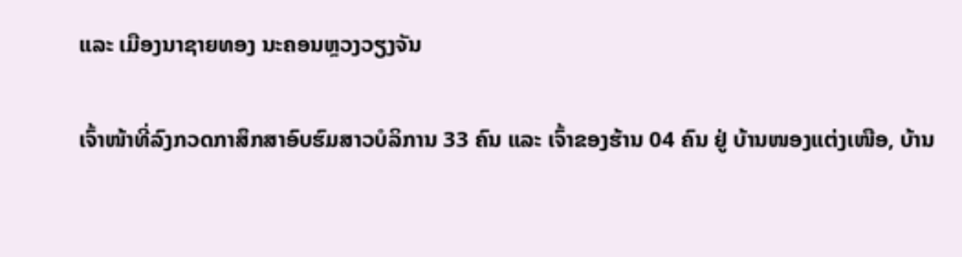ແລະ ເມືອງນາຊາຍທອງ ນະຄອນຫຼວງວຽງຈັນ

ເຈົ້າໜ້າທີ່ລົງກວດກາສຶກສາອົບຮົມສາວບໍລິການ 33 ຄົນ ແລະ ເຈົ້າຂອງຮ້ານ 04 ຄົນ ຢູ່ ບ້ານໜອງແຕ່ງເໜືອ, ບ້ານ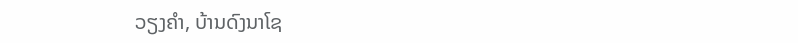ວຽງຄຳ, ບ້ານດົງນາໂຊ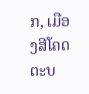ກ, ເມືອງສີໂຄດຕະບ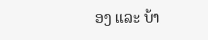ອງ ແລະ ບ້າ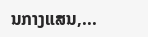ນກາງແສນ,...